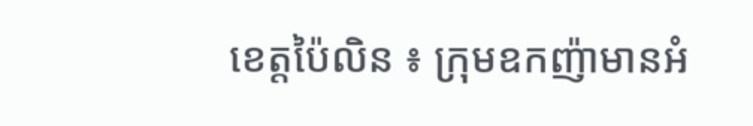ខេត្តប៉ៃលិន ៖ ក្រុមឧកញ៉ាមានអំ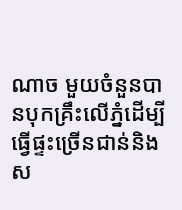ណាច មួយចំនួនបានបុកគ្រឹះលើភ្នំដើម្បីធ្វើផ្ទះច្រើនជាន់និងស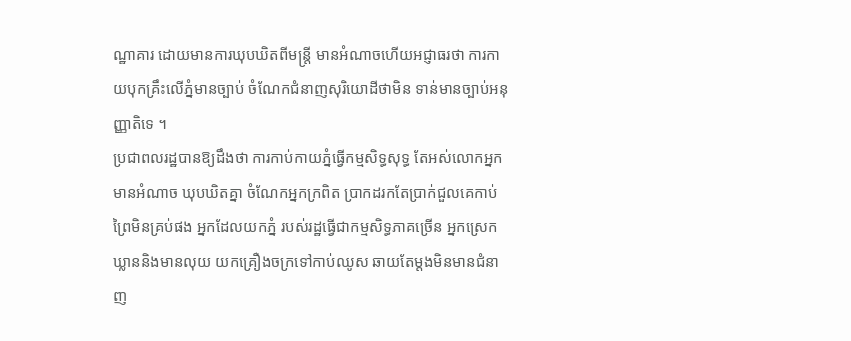ណ្ឋាគារ ដោយមានការឃុបឃិតពីមន្ត្រី មានអំណាចហើយអជ្ញាធរថា ការកាយបុកគ្រឹះលើភ្នំមានច្បាប់ ចំណែកជំនាញសុរិយោដីថាមិន ទាន់មានច្បាប់អនុញ្ញាតិទេ ។
ប្រជាពលរដ្ឋបានឱ្យដឹងថា ការកាប់កាយភ្នំធ្វើកម្មសិទ្ធសុទ្ធ តែអស់លោកអ្នកមានអំណាច ឃុបឃិតគ្នា ចំណែកអ្នកក្រពិត ប្រាកដរកតែប្រាក់ជួលគេកាប់ ព្រៃមិនគ្រប់ផង អ្នកដែលយកភ្នំ របស់រដ្ឋធ្វើជាកម្មសិទ្ធភាគច្រើន អ្នកស្រេកឃ្លាននិងមានលុយ យកគ្រឿងចក្រទៅកាប់ឈូស ឆាយតែម្តងមិនមានជំនាញ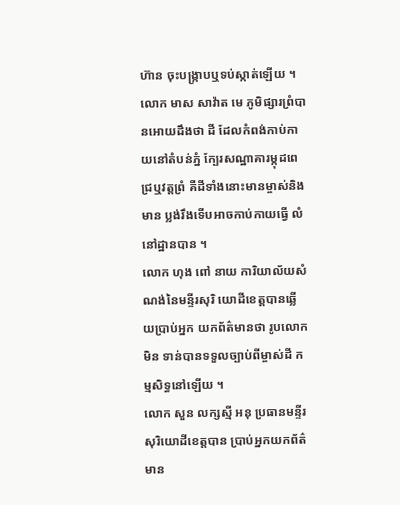ហ៊ាន ចុះបង្ក្រាបឬទប់ស្កាត់ឡើយ ។
លោក មាស សាវ៉ាត មេ ភូមិផ្សារព្រំបានអោយដឹងថា ដី ដែលកំពង់កាប់កាយនៅតំបន់ភ្នំ ក្បែរសណ្ឋាគារម្កុដពេជ្រឬវត្តព្រំ គឺដីទាំងនោះមានម្ចាស់និងមាន ប្លង់រឹងទើបអាចកាប់កាយធ្វើ លំនៅដ្ឋានបាន ។
លោក ហុង ពៅ នាយ ការិយាល័យសំណង់នៃមន្ទីរសុរិ យោដីខេត្តបានឆ្លើយប្រាប់អ្នក យកព័ត៌មានថា រូបលោកមិន ទាន់បានទទួលច្បាប់ពីម្ចាស់ដី កម្មសិទ្ធនៅឡើយ ។
លោក សួន លក្សស្មី អនុ ប្រធានមន្ទីរសុរិយោដីខេត្តបាន ប្រាប់អ្នកយកព័ត៌មាន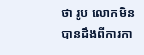ថា រូប លោកមិនបានដឹងពីការកា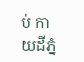ប់ កាយដីភ្នំ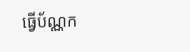ធ្វើប័ណ្ណក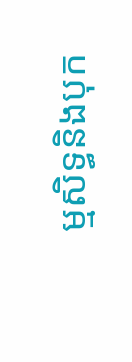ម្មសិទ្ធនិងបុក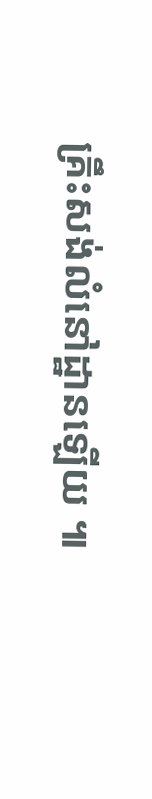គ្រឹះសង់លំនៅដ្ឋានឡើយ ៕